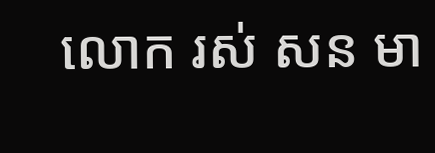លោក រស់ សន មា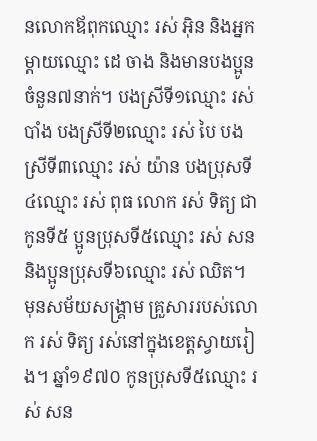នលោកឪពុកឈ្មោះ រស់ អ៊ិន និងអ្នកម្ដាយឈ្មោះ ដេ ចាង និងមានបងប្អូនចំនួន៧នាក់។ បងស្រីទី១ឈ្មោះ រស់ បាំង បងស្រីទី២ឈ្មោះ រស់ បៃ បងស្រីទី៣ឈ្មោះ រស់ យ៉ាន បងប្រុសទី៤ឈ្មោះ រស់ ពុធ លោក រស់ ទិត្យ ជាកូនទី៥ ប្អូនប្រុសទី៥ឈ្មោះ រស់ សន និងប្អូនប្រុសទី៦ឈ្មោះ រស់ ឈិត។
មុនសម័យសង្គ្រាម គ្រួសាររបស់លោក រស់ ទិត្យ រស់នៅក្នុងខេត្តស្វាយរៀង។ ឆ្នាំ១៩៧០ កូនប្រុសទី៥ឈ្មោះ រស់ សន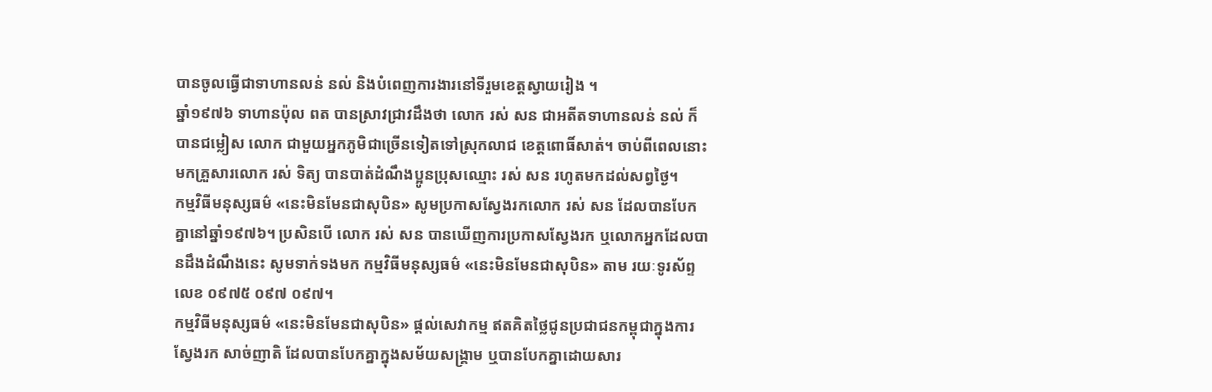បានចូលធ្វើជាទាហានលន់ នល់ និងបំពេញការងារនៅទីរួមខេត្តស្វាយរៀង ។
ឆ្នាំ១៩៧៦ ទាហានប៉ុល ពត បានស្រាវជ្រាវដឹងថា លោក រស់ សន ជាអតីតទាហានលន់ នល់ ក៏បានជម្លៀស លោក ជាមួយអ្នកភូមិជាច្រើនទៀតទៅស្រុកលាជ ខេត្តពោធិ៍សាត់។ ចាប់ពីពេលនោះមកគ្រួសារលោក រស់ ទិត្យ បានបាត់ដំណឹងប្អូនប្រុសឈ្មោះ រស់ សន រហូតមកដល់សព្វថ្ងៃ។
កម្មវិធីមនុស្សធម៌ «នេះមិនមែនជាសុបិន» សូមប្រកាសស្វែងរកលោក រស់ សន ដែលបានបែកគ្នានៅឆ្នាំ១៩៧៦។ ប្រសិនបើ លោក រស់ សន បានឃើញការប្រកាសស្វែងរក ឬលោកអ្នកដែលបានដឹងដំណឹងនេះ សូមទាក់ទងមក កម្មវិធីមនុស្សធម៌ «នេះមិនមែនជាសុបិន» តាម រយៈទូរស័ព្ទលេខ ០៩៧៥ ០៩៧ ០៩៧។
កម្មវិធីមនុស្សធម៌ «នេះមិនមែនជាសុបិន» ផ្ដល់សេវាកម្ម ឥតគិតថ្លៃជូនប្រជាជនកម្ពុជាក្នុងការស្វែងរក សាច់ញាតិ ដែលបានបែកគ្នាក្នុងសម័យសង្គ្រាម ឬបានបែកគ្នាដោយសារ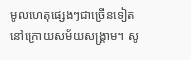មូលហេតុផ្សេងៗជាច្រើនទៀត នៅក្រោយសម័យសង្គ្រាម។ សូ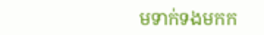មទាក់ទងមកក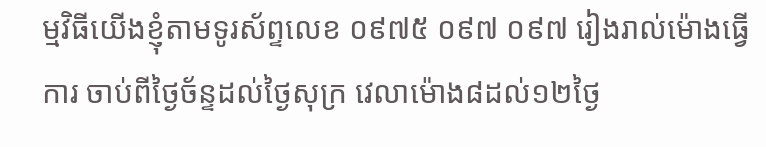ម្មវិធីយើងខ្ញុំតាមទូរស័ព្ទលេខ ០៩៧៥ ០៩៧ ០៩៧ រៀងរាល់ម៉ោងធ្វើការ ចាប់ពីថ្ងៃច័ន្ទដល់ថ្ងៃសុក្រ វេលាម៉ោង៨ដល់១២ថ្ងៃ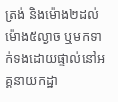ត្រង់ និងម៉ោង២ដល់ម៉ោង៥ល្ងាច ឬមកទាក់ទងដោយផ្ទាល់នៅអគ្គនាយកដ្ឋា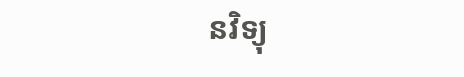នវិទ្យុ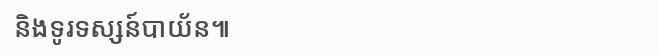និងទូរទស្សន៍បាយ័ន៕